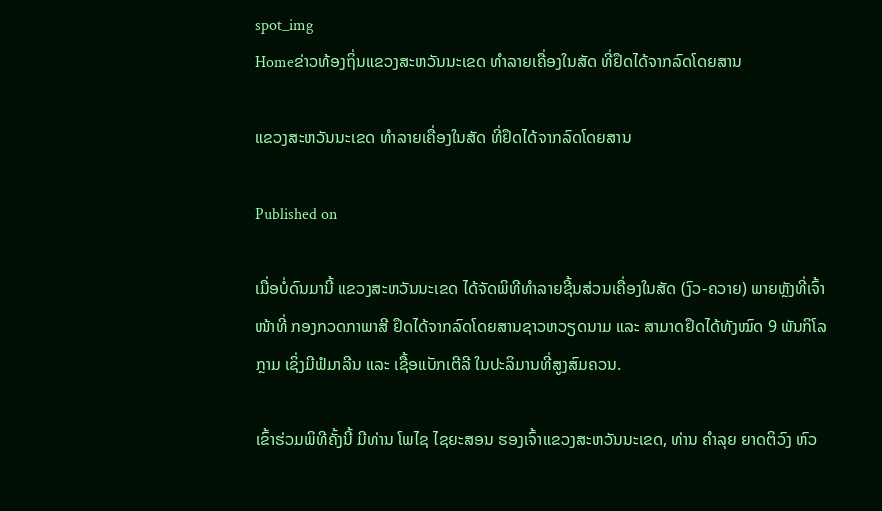spot_img
Homeຂ່າວທ້ອງຖິ່ນແຂວງສະຫວັນນະເຂດ ທຳລາຍເຄື່ອງໃນສັດ ທີ່ຢຶດໄດ້ຈາກລົດໂດຍສານ

ແຂວງສະຫວັນນະເຂດ ທຳລາຍເຄື່ອງໃນສັດ ທີ່ຢຶດໄດ້ຈາກລົດໂດຍສານ

Published on

ເມື່ອບໍ່ດົນມານີ້ ແຂວງສະຫວັນນະເຂດ ໄດ້ຈັດພິທີທຳລາຍຊີ້ນສ່ວນເຄື່ອງໃນສັດ (ງົວ-ຄວາຍ) ພາຍຫຼັງທີ່ເຈົ້າໜ້າທີ່ ກອງກວດກາພາສີ ຢຶດໄດ້ຈາກລົດໂດຍສານຊາວຫວຽດນາມ ແລະ ສາມາດຢຶດໄດ້ທັງໝົດ 9 ພັນກິໂລກຼາມ ເຊິ່ງມີຟໍມາລີນ ແລະ ເຊື້ອແບັກເຕີລີ ໃນປະລິມານທີ່ສູງສົມຄວນ.

ເຂົ້າຮ່ວມພິທີຄັ້ງນີ້ ມີທ່ານ ໂພໄຊ ໄຊຍະສອນ ຮອງເຈົ້າແຂວງສະຫວັນນະເຂດ, ທ່ານ ຄຳລຸຍ ຍາດຕິວົງ ຫົວ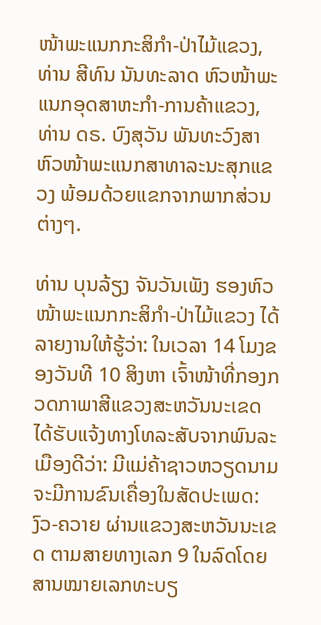ໜ້າພະແນກກະສິກຳ-ປ່າໄມ້ແຂວງ, ທ່ານ ສີທົນ ນັນທະລາດ ຫົວໜ້າພະແນກອຸດສາຫະກຳ-ການຄ້າແຂວງ, ທ່ານ ດຣ. ບົງສຸວັນ ພັນທະວົງສາ ຫົວໜ້າພະແນກສາທາລະນະສຸກແຂວງ ພ້ອມດ້ວຍແຂກຈາກພາກສ່ວນຕ່າງໆ.

ທ່ານ ບຸນລ້ຽງ ຈັນວັນເພັງ ຮອງຫົວໜ້າພະແນກກະສິກຳ-ປ່າໄມ້ແຂວງ ໄດ້ລາຍງານໃຫ້ຮູ້ວ່າ: ໃນເວລາ 14 ໂມງຂອງວັນທີ 10 ສິງຫາ ເຈົ້າໜ້າທີ່ກອງກວດກາພາສີແຂວງສະຫວັນນະເຂດ ໄດ້ຮັບແຈ້ງທາງໂທລະສັບຈາກພົນລະເມືອງດີວ່າ: ມີແມ່ຄ້າຊາວຫວຽດນາມ ຈະມີການຂົນເຄື່ອງໃນສັດປະເພດ: ງົວ-ຄວາຍ ຜ່ານແຂວງສະຫວັນນະເຂດ ຕາມສາຍທາງເລກ 9 ໃນລົດໂດຍສານໝາຍເລກທະບຽ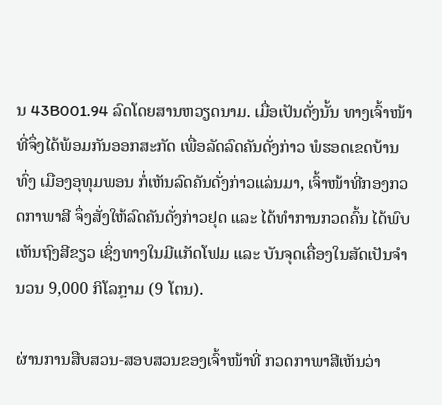ນ 43B001.94 ລົດໂດຍສານຫວຽດນາມ. ເມື່ອເປັນດັ່ງນັ້ນ ທາງເຈົ້າໜ້າທີ່ຈຶ່ງໄດ້ພ້ອມກັນອອກສະກັດ ເພື່ອລັດລົດຄັນດັ່ງກ່າວ ພໍຮອດເຂດບ້ານທົ່ງ ເມືອງອຸທຸມພອນ ກໍ່ເຫັນລົດຄັນດັ່ງກ່າວແລ່ນມາ, ເຈົ້າໜ້າທີ່ກອງກວດກາພາສີ ຈຶ່ງສັ່ງໃຫ້ລົດຄັນດັ່ງກ່າວຢຸດ ແລະ ໄດ້ທຳການກວດຄົ້ນ ໄດ້ພົບເຫັນຖົງສີຂຽວ ເຊິ່ງທາງໃນມີແກັດໂຟມ ແລະ ບັນຈຸດເຄື່ອງໃນສັດເປັນຈຳນວນ 9,000 ກິໂລກຼາມ (9 ໂຕນ).

ຜ່ານການສືບສວນ-ສອບສວນຂອງເຈົ້າໜ້າທີ່ ກວດກາພາສີເຫັນວ່າ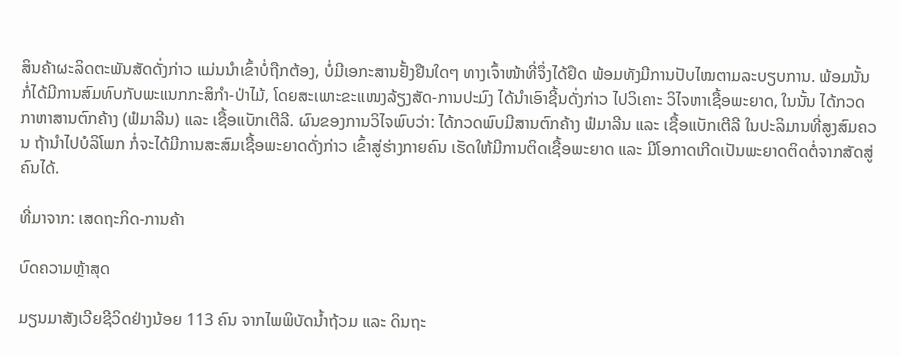ສິນຄ້າຜະລິດຕະພັນສັດດັ່ງກ່າວ ແມ່ນນຳເຂົ້າບໍ່ຖືກຕ້ອງ, ບໍ່ມີເອກະສານຢັ້ງຢືນໃດໆ ທາງເຈົ້າໜ້າທີ່ຈຶ່ງໄດ້ຢຶດ ພ້ອມທັງມີການປັບໄໝຕາມລະບຽບການ. ພ້ອມນັ້ນ ກໍ່ໄດ້ມີການສົມທົບກັບພະແນກກະສິກຳ-ປ່າໄມ້, ໂດຍສະເພາະຂະແໜງລ້ຽງສັດ-ການປະມົງ ໄດ້ນຳເອົາຊີ້ນດັ່ງກ່າວ ໄປວິເຄາະ ວິໄຈຫາເຊື້ອພະຍາດ, ໃນນັ້ນ ໄດ້ກວດກາຫາສານຕົກຄ້າງ (ຟໍມາລີນ) ແລະ ເຊື້ອແບັກເຕີລີ. ຜົນຂອງການວິໄຈພົບວ່າ: ໄດ້ກວດພົບມີສານຕົກຄ້າງ ຟໍມາລີນ ແລະ ເຊື້ອແບັກເຕີລີ ໃນປະລິມານທີ່ສູງສົມຄວນ ຖ້ານຳໄປບໍລິໂພກ ກໍ່ຈະໄດ້ມີການສະສົມເຊື້ອພະຍາດດັ່ງກ່າວ ເຂົ້າສູ່ຮ່າງກາຍຄົນ ເຮັດໃຫ້ມີການຕິດເຊື້ອພະຍາດ ແລະ ມີໂອກາດເກີດເປັນພະຍາດຕິດຕໍ່ຈາກສັດສູ່ຄົນໄດ້.

ທີ່ມາຈາກ: ເສດຖະກິດ-ການຄ້າ

ບົດຄວາມຫຼ້າສຸດ

ມຽນມາສັງເວີຍຊີວິດຢ່າງນ້ອຍ 113 ຄົນ ຈາກໄພພິບັດນ້ຳຖ້ວມ ແລະ ດິນຖະ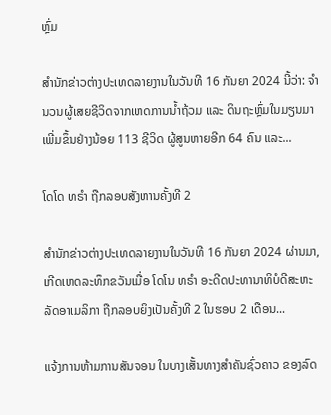ຫຼົ່ມ

ສຳນັກຂ່າວຕ່າງປະເທດລາຍງານໃນວັນທີ 16 ກັນຍາ 2024 ນີ້ວ່າ: ຈຳນວນຜູ້ເສຍຊີວິດຈາກເຫດການນ້ຳຖ້ວມ ແລະ ດິນຖະຫຼົ່ມໃນມຽນມາເພີ່ມຂຶ້ນຢ່າງນ້ອຍ 113 ຊີວິດ ຜູ້ສູນຫາຍອີກ 64 ຄົນ ແລະ...

ໂດໂດ ທຣຳ ຖືກລອບສັງຫານຄັ້ງທີ 2

ສຳນັກຂ່າວຕ່າງປະເທດລາຍງານໃນວັນທີ 16 ກັນຍາ 2024 ຜ່ານມາ, ເກີດເຫດລະທຶກຂວັນເມື່ອ ໂດໂນ ທຣຳ ອະດີດປະທານາທິບໍດີສະຫະລັດອາເມລິກາ ຖືກລອບຍິງເປັນຄັ້ງທີ 2 ໃນຮອບ 2 ເດືອນ...

ແຈ້ງການຫ້າມການສັນຈອນ ໃນບາງເສັ້ນທາງສໍາຄັນຊົ່ວຄາວ ຂອງລົດ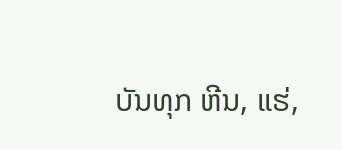ບັນທຸກ ຫີນ, ແຮ່,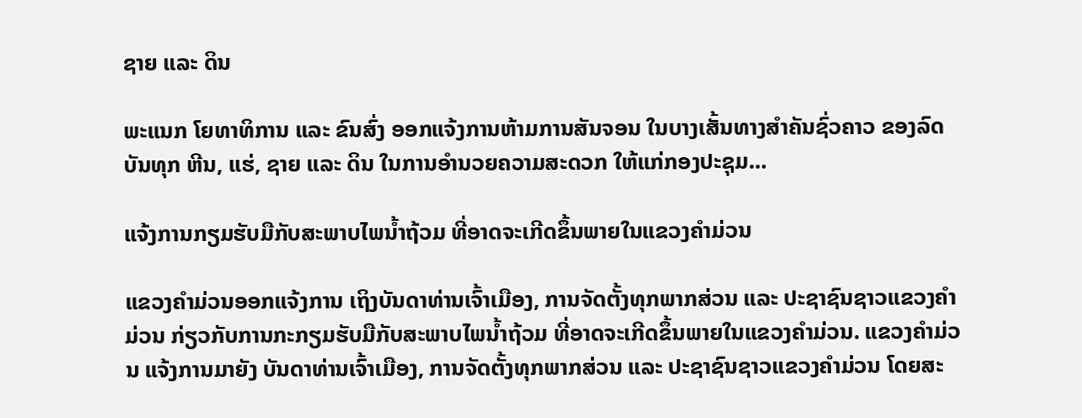ຊາຍ ແລະ ດິນ

ພະແນກ ໂຍທາທິການ ແລະ ຂົນສົ່ງ ອອກແຈ້ງການຫ້າມການສັນຈອນ ໃນບາງເສັ້ນທາງສໍາຄັນຊົ່ວຄາວ ຂອງລົດບັນທຸກ ຫີນ, ແຮ່, ຊາຍ ແລະ ດິນ ໃນການອໍານວຍຄວາມສະດວກ ໃຫ້ແກ່ກອງປະຊຸມ...

ແຈ້ງການກຽມຮັບມືກັບສະພາບໄພນໍ້າຖ້ວມ ທີ່ອາດຈະເກີດຂຶ້ນພາຍໃນແຂວງຄໍາມ່ວນ

ແຂວງຄຳມ່ວນອອກແຈ້ງການ ເຖິງບັນດາທ່ານເຈົ້າເມືອງ, ການຈັດຕັ້ງທຸກພາກສ່ວນ ແລະ ປະຊາຊົນຊາວແຂວງຄໍາມ່ວນ ກ່ຽວກັບການກະກຽມຮັບມືກັບສະພາບໄພນໍ້າຖ້ວມ ທີ່ອາດຈະເກີດຂຶ້ນພາຍໃນແຂວງຄໍາມ່ວນ. ແຂວງຄໍາມ່ວນ ແຈ້ງການມາຍັງ ບັນດາທ່ານເຈົ້າເມືອງ, ການຈັດຕັ້ງທຸກພາກສ່ວນ ແລະ ປະຊາຊົນຊາວແຂວງຄໍາມ່ວນ ໂດຍສະ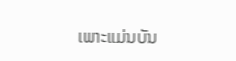ເພາະແມ່ນບັນ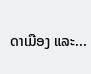ດາເມືອງ ແລະ...